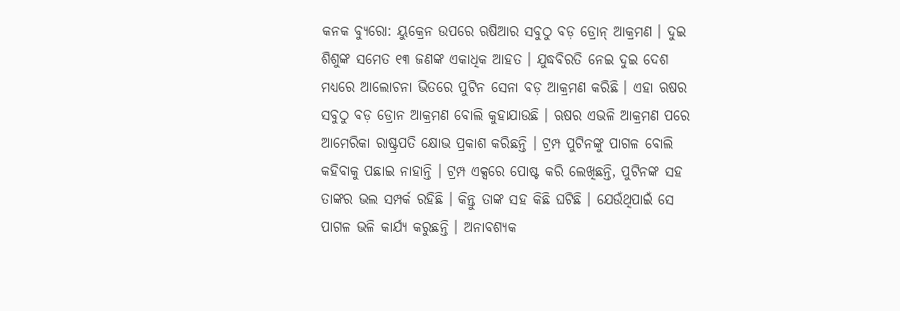କନକ ବ୍ୟୁରୋ: ୟୁକ୍ରେନ ଉପରେ ଋଷିଆର ସବୁଠୁ ବଡ଼ ଡ୍ରୋନ୍ ଆକ୍ରମଣ । ଦୁଇ ଶିଶୁଙ୍କ ସମେତ ୧୩ ଜଣଙ୍କ ଏକାଧିକ ଆହତ । ଯୁଦ୍ଧବିରତି ନେଇ ଦୁଇ ଦେଶ ମଧ୍ୟରେ ଆଲୋଚନା ଭିତରେ ପୁଟିନ ସେନା ବଡ଼ ଆକ୍ରମଣ କରିଛି । ଏହା ଋଷର ସବୁଠୁ ବଡ଼ ଡ୍ରୋନ ଆକ୍ରମଣ ବୋଲି କୁହାଯାଉଛି । ଋଷର ଏଭଳି ଆକ୍ରମଣ ପରେ ଆମେରିକା ରାଷ୍ଟ୍ରପତି କ୍ଷୋଭ ପ୍ରକାଶ କରିଛନ୍ତି । ଟ୍ରମ୍ପ ପୁଟିନଙ୍କୁ ପାଗଳ ବୋଲି କହିବାକୁ ପଛାଇ ନାହାନ୍ତି । ଟ୍ରମ୍ପ ଏକ୍ସରେ ପୋଷ୍ଟ କରି ଲେଖିଛନ୍ତି, ପୁଟିନଙ୍କ ସହ ତାଙ୍କର ଭଲ ସମ୍ପର୍କ ରହିଛି । କିନ୍ତୁ ତାଙ୍କ ସହ କିଛି ଘଟିଛି । ଯେଉଁଥିପାଇଁ ସେ ପାଗଳ ଭଳି କାର୍ଯ୍ୟ କରୁଛନ୍ତି । ଅନାବଶ୍ୟକ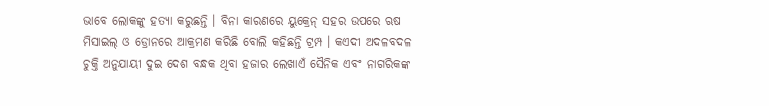ଭାବେ ଲୋକଙ୍କୁ ହତ୍ୟା କରୁଛନ୍ତି । ବିନା କାରଣରେ ୟୁକ୍ରେନ୍ ସହର ଉପରେ ଋଷ ମିସାଇଲ୍ ଓ ଡ୍ରୋନରେ ଆକ୍ରମଣ କରିଛି ବୋଲି କହିଛନ୍ତି ଟ୍ରମ୍ପ । କଏଦୀ ଅଦଳବଦଳ ଚୁକ୍ତି ଅନୁଯାୟୀ ଦୁଇ ଦେଶ ବନ୍ଧକ ଥିବା ହଜାର ଲେଖାଏଁ ସୈନିକ ଏବଂ ନାଗରିକଙ୍କ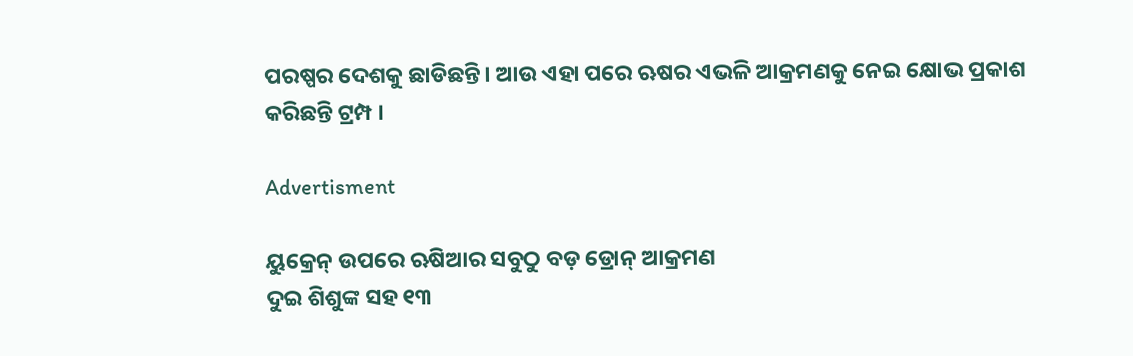ପରଷ୍ପର ଦେଶକୁ ଛାଡିଛନ୍ତି। ଆଉ ଏହା ପରେ ଋଷର ଏଭଳି ଆକ୍ରମଣକୁ ନେଇ କ୍ଷୋଭ ପ୍ରକାଶ କରିଛନ୍ତି ଟ୍ରମ୍ପ ।

Advertisment

ୟୁକ୍ରେନ୍ ଉପରେ ଋଷିଆର ସବୁଠୁ ବଡ଼ ଡ୍ରୋନ୍ ଆକ୍ରମଣ
ଦୁଇ ଶିଶୁଙ୍କ ସହ ୧୩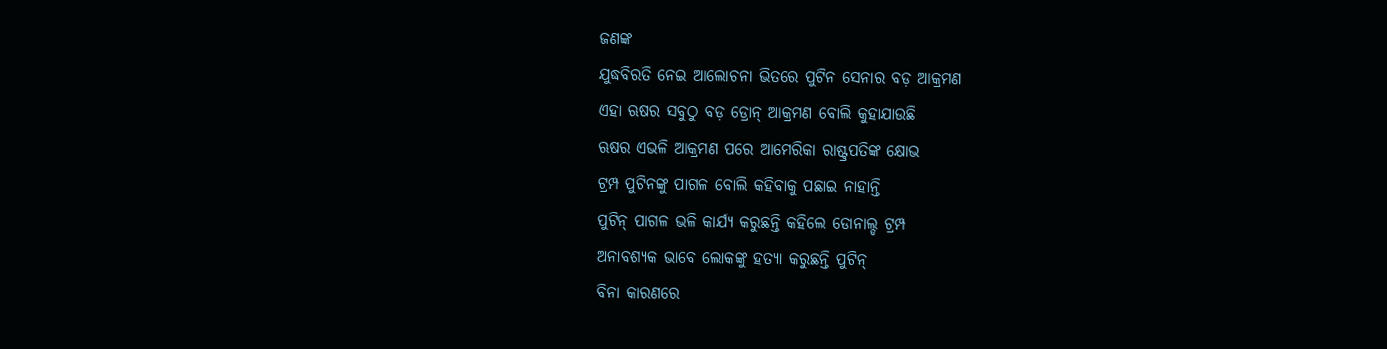ଜଣଙ୍କ
ଯୁଦ୍ଧବିରତି ନେଇ ଆଲୋଚନା ଭିତରେ ପୁଟିନ ସେନାର ବଡ଼ ଆକ୍ରମଣ
ଏହା ଋଷର ସବୁଠୁ ବଡ଼ ଡ୍ରୋନ୍ ଆକ୍ରମଣ ବୋଲି କୁହାଯାଉଛି
ଋଷର ଏଭଳି ଆକ୍ରମଣ ପରେ ଆମେରିକା ରାଷ୍ଟ୍ରପତିଙ୍କ କ୍ଷୋଭ
ଟ୍ରମ୍ପ ପୁଟିନଙ୍କୁ ପାଗଳ ବୋଲି କହିବାକୁ ପଛାଇ ନାହାନ୍ତି
ପୁଟିନ୍ ପାଗଳ ଭଳି କାର୍ଯ୍ୟ କରୁଛନ୍ତି କହିଲେ ଡୋନାଲ୍ଡ ଟ୍ରମ୍ପ
ଅନାବଶ୍ୟକ ଭାବେ ଲୋକଙ୍କୁ ହତ୍ୟା କରୁଛନ୍ତି ପୁଟିନ୍
ବିନା କାରଣରେ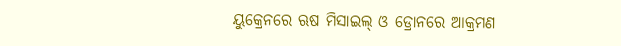ୟୁକ୍ରେନରେ ଋଷ ମିସାଇଲ୍ ଓ ଡ୍ରୋନରେ ଆକ୍ରମଣ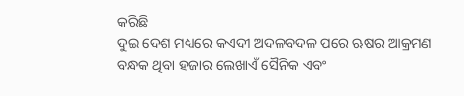କରିଛି
ଦୁଇ ଦେଶ ମଧ୍ୟରେ କଏଦୀ ଅଦଳବଦଳ ପରେ ଋଷର ଆକ୍ରମଣ
ବନ୍ଧକ ଥିବା ହଜାର ଲେଖାଏଁ ସୈନିକ ଏବଂ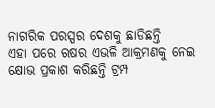ନାଗରିକ ପରସ୍ପର ଦେଶକୁ ଛାଡିଛନ୍ତି
ଏହା ପରେ ଋଷର ଏଭଳି ଆକ୍ରମଣକୁ ନେଇ କ୍ଷୋଭ ପ୍ରକାଶ କରିଛନ୍ତି ଟ୍ରମ୍ପ